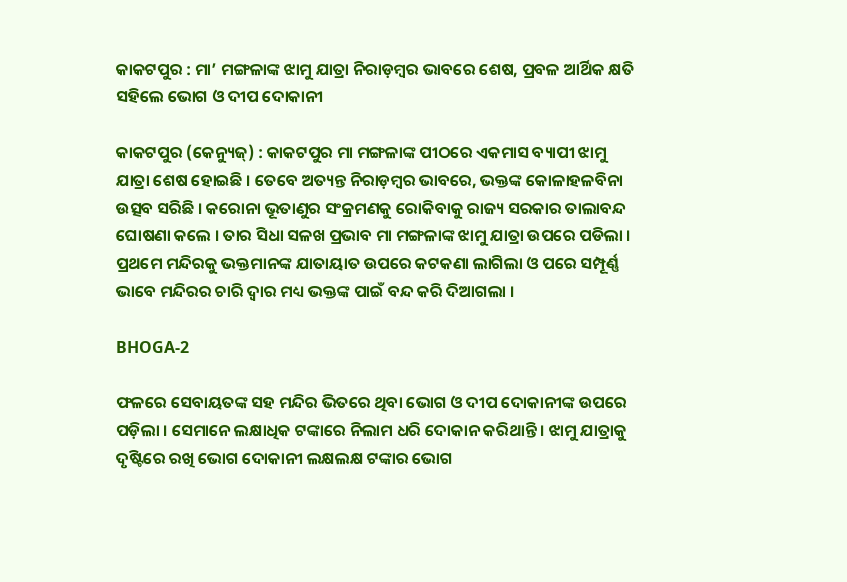କାକଟପୁର : ମା’ ମଙ୍ଗଳାଙ୍କ ଝାମୁ ଯାତ୍ରା ନିରାଡ଼ମ୍ବର ଭାବରେ ଶେଷ, ପ୍ରବଳ ଆର୍ଥିକ କ୍ଷତି ସହିଲେ ଭୋଗ ଓ ଦୀପ ଦୋକାନୀ

କାକଟପୁର (କେନ୍ୟୁଜ୍‌) : କାକଟପୁର ମା ମଙ୍ଗଳାଙ୍କ ପୀଠରେ ଏକମାସ ବ୍ୟାପୀ ଝାମୁ ଯାତ୍ରା ଶେଷ ହୋଇଛି । ତେବେ ଅତ୍ୟନ୍ତ ନିରାଡ଼ମ୍ବର ଭାବରେ, ଭକ୍ତଙ୍କ କୋଳାହଳବିନା ଉତ୍ସବ ସରିଛି । କରୋନା ଭୂତାଣୁର ସଂକ୍ରମଣକୁ ରୋକିବାକୁ ରାଜ୍ୟ ସରକାର ତାଲାବନ୍ଦ ଘୋଷଣା କଲେ । ତାର ସିଧା ସଳଖ ପ୍ରଭାବ ମା ମଙ୍ଗଳାଙ୍କ ଝାମୁ ଯାତ୍ରା ଉପରେ ପଡିଲା । ପ୍ରଥମେ ମନ୍ଦିରକୁ ଭକ୍ତମାନଙ୍କ ଯାତାୟାତ ଉପରେ କଟକଣା ଲାଗିଲା ଓ ପରେ ସମ୍ପୂର୍ଣ୍ଣ ଭାବେ ମନ୍ଦିରର ଚାରି ଦ୍ଵାର ମଧ୍ୟ ଭକ୍ତଙ୍କ ପାଇଁ ବନ୍ଦ କରି ଦିଆଗଲା ।

BHOGA-2

ଫଳରେ ସେବାୟତଙ୍କ ସହ ମନ୍ଦିର ଭିତରେ ଥିବା ଭୋଗ ଓ ଦୀପ ଦୋକାନୀଙ୍କ ଉପରେ ପଡ଼ିଲା । ସେମାନେ ଲକ୍ଷାଧିକ ଟଙ୍କାରେ ନିଲାମ ଧରି ଦୋକାନ କରିଥାନ୍ତି । ଝାମୁ ଯାତ୍ରାକୁ ଦୃଷ୍ଟିରେ ରଖି ଭୋଗ ଦୋକାନୀ ଲକ୍ଷଲକ୍ଷ ଟଙ୍କାର ଭୋଗ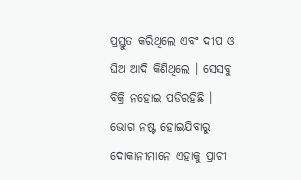ପ୍ରସ୍ତୁତ କରିଥିଲେ ଏବଂ ଦୀପ ଓ ଘିଅ ଆଦି କିଣିଥିଲେ । ସେସବୁ ବିକ୍ରି ନହୋଇ ପଡିରହିଛି । ଭୋଗ ନଷ୍ଟ ହୋଇଯିବାରୁ ଦୋକାନୀମାନେ ଏହାକୁ ପ୍ରାଚୀ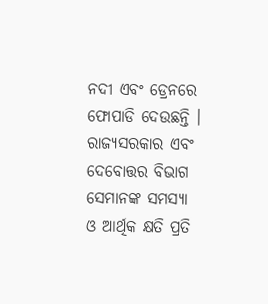ନଦୀ ଏବଂ ଡ୍ରେନରେ ଫୋପାଡି ଦେଉଛନ୍ତି । ରାଜ୍ୟସରକାର ଏବଂ ଦେବୋତ୍ତର ବିଭାଗ ସେମାନଙ୍କ ସମସ୍ୟା ଓ ଆର୍ଥିକ କ୍ଷତି ପ୍ରତି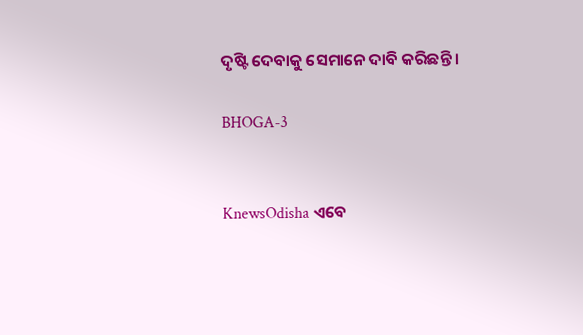ଦୃଷ୍ଟି ଦେବାକୁ ସେମାନେ ଦାବି କରିଛନ୍ତି ।

BHOGA-3


KnewsOdisha ଏବେ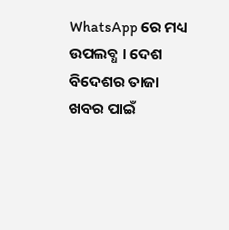WhatsApp ରେ ମଧ୍ୟ ଉପଲବ୍ଧ । ଦେଶ ବିଦେଶର ତାଜା ଖବର ପାଇଁ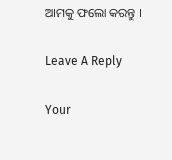ଆମକୁ ଫଲୋ କରନ୍ତୁ ।

Leave A Reply

Your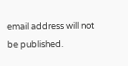email address will not be published.